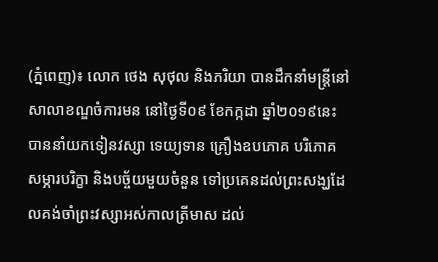(ភ្នំពេញ)៖ លោក ថេង សុថុល និងភរិយា បានដឹកនាំមន្រ្តីនៅសាលាខណ្ឌចំការមន នៅថ្ងៃទី០៩ ខែកក្កដា ឆ្នាំ២០១៩នេះ បាននាំយកទៀនវស្សា ទេយ្យទាន គ្រឿងឧបភោគ បរិភោគ សម្ភារបរិក្ខា និងបច្ច័យមួយចំនួន ទៅប្រគេនដល់ព្រះសង្ឃដែលគង់ចាំព្រះវស្សាអស់កាលត្រីមាស ដល់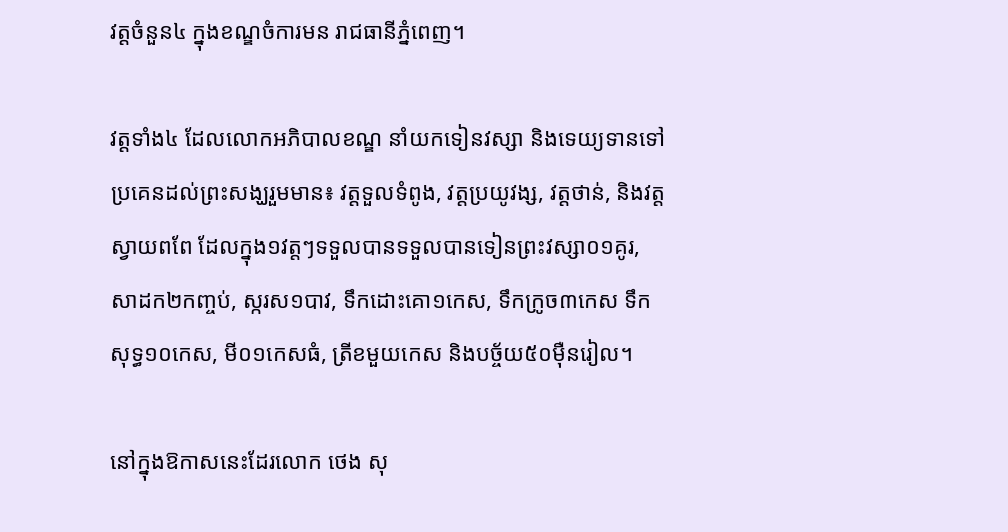វត្តចំនួន៤ ក្នុងខណ្ឌចំការមន រាជធានីភ្នំពេញ។

វត្តទាំង៤ ដែលលោកអភិបាលខណ្ឌ នាំយកទៀនវស្សា និងទេយ្យទានទៅប្រគេនដល់ព្រះសង្ឃរួមមាន៖ វត្តទួលទំពូង, វត្តប្រយូវង្ស, វត្តថាន់, និងវត្តស្វាយពពែ ដែលក្នុង១វត្តៗទទួលបានទទួលបានទៀនព្រះវស្សា០១គូរ, សាដក២កញ្ចប់, ស្ករស១បាវ, ទឹកដោះគោ១កេស, ទឹកក្រូច៣កេស ទឹកសុទ្ធ១០កេស, មី០១កេសធំ, ត្រីខមួយកេស និងបច្ច័យ៥០ម៉ឺនរៀល។

នៅក្នុងឱកាសនេះដែរលោក ថេង សុ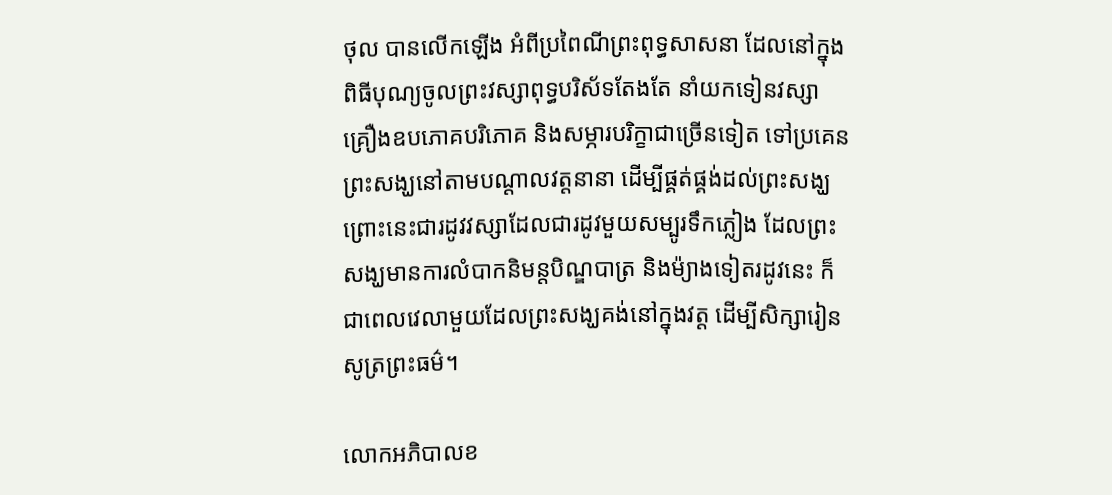ថុល បានលើកឡើង អំពីប្រពៃណីព្រះពុទ្ធសាសនា ដែលនៅក្នុងពិធីបុណ្យចូលព្រះវស្សាពុទ្ធបរិស័ទតែងតែ នាំយកទៀនវស្សា គ្រឿងឧបភោគបរិភោគ និងសម្ភារបរិក្ខាជាច្រើនទៀត ទៅប្រគេនព្រះសង្ឃនៅតាមបណ្តាលវត្តនានា ដើម្បីផ្គត់ផ្គង់ដល់ព្រះសង្ឃ ព្រោះនេះជារដូវវស្សាដែលជារដូវមួយសម្បូរទឹកភ្លៀង ដែលព្រះសង្ឃមានការលំបាកនិមន្តបិណ្ឌបាត្រ និងម៉្យាងទៀតរដូវនេះ ក៏ជាពេលវេលាមួយដែលព្រះសង្ឃគង់នៅក្នុងវត្ត ដើម្បីសិក្សារៀនសូត្រព្រះធម៌។

លោកអភិបាលខ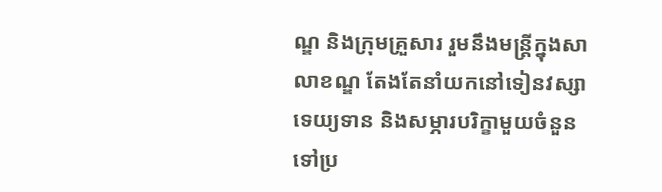ណ្ឌ និងក្រុមគ្រួសារ រួមនឹងមន្រ្តីក្នុងសាលាខណ្ឌ តែងតែនាំយកនៅទៀនវស្សា ទេយ្យទាន និងសម្ភារបរិក្ខាមួយចំនួន ទៅប្រ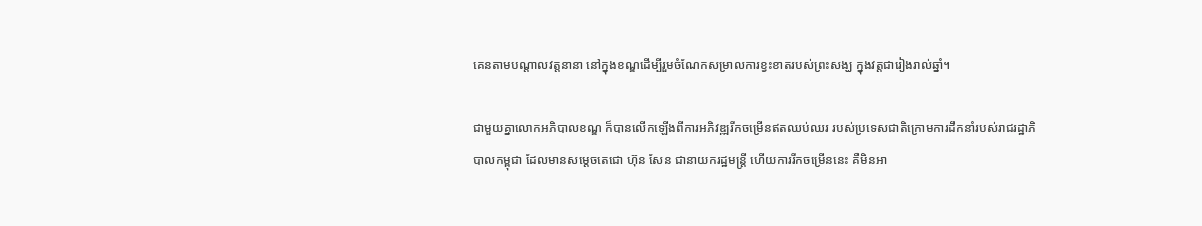គេនតាមបណ្តាលវត្តនានា នៅក្នុងខណ្ឌដើម្បីរួមចំណែកសម្រាលការខ្វះខាតរបស់ព្រះសង្ឃ ក្នុងវត្តជារៀងរាល់ឆ្នាំ។

ជាមួយគ្នាលោកអភិបាលខណ្ឌ ក៏បានលើកឡើងពីការអភិវឌ្ឍរីកចម្រើនឥតឈប់ឈរ របស់ប្រទេសជាតិក្រោមការដឹកនាំរបស់រាជរដ្ឋាភិបាលកម្ពុជា ដែលមានសម្តេចតេជោ ហ៊ុន សែន ជានាយករដ្ឋមន្ត្រី ហើយការរីកចម្រើននេះ គឺមិនអា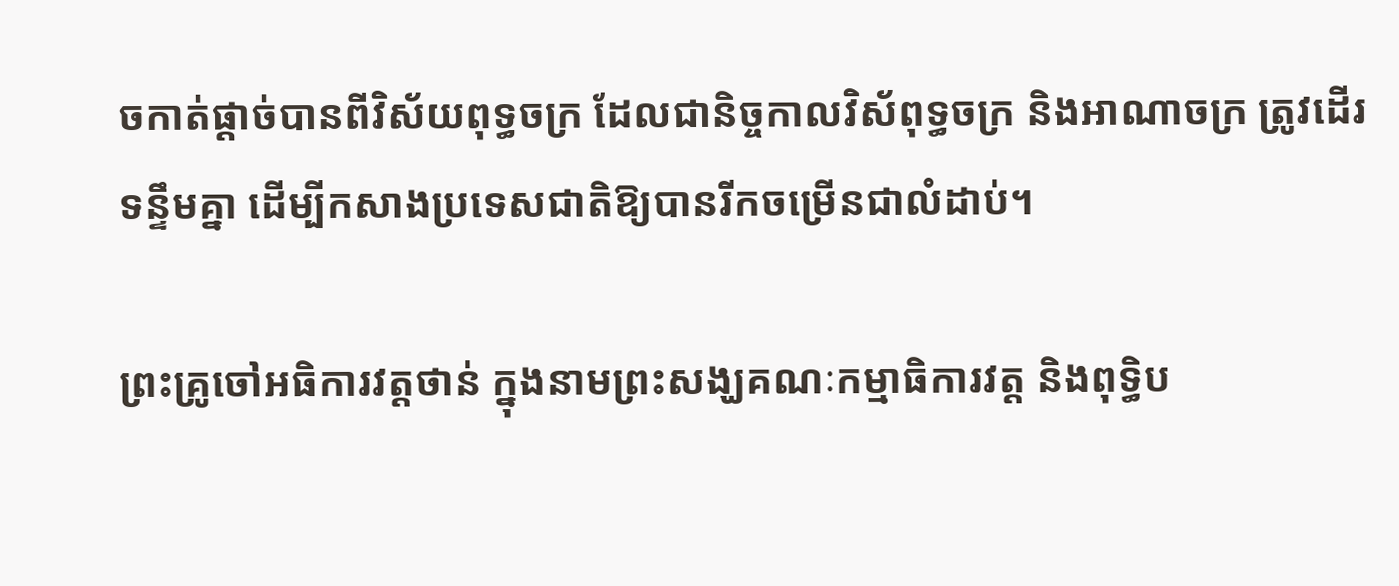ចកាត់ផ្តាច់បានពីវិស័យពុទ្ធចក្រ ដែលជានិច្ចកាលវិស័ពុទ្ធចក្រ និងអាណាចក្រ ត្រូវដើរទន្ទឹមគ្នា ដើម្បីកសាងប្រទេសជាតិឱ្យបានរីកចម្រើនជាលំដាប់។

ព្រះគ្រូចៅអធិការវត្តថាន់ ក្នុងនាមព្រះសង្ឃគណៈកម្មាធិការវត្ត និងពុទ្ធិប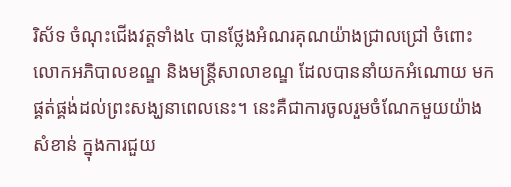រិស័ទ ចំណុះជើងវត្តទាំង៤ បានថ្លែងអំណរគុណយ៉ាងជ្រាលជ្រៅ ចំពោះលោកអភិបាលខណ្ឌ និងមន្តី្រសាលាខណ្ឌ ដែលបាននាំយកអំណោយ មកផ្គត់ផ្គង់ដល់ព្រះសង្ឃនាពេលនេះ។ នេះគឺជាការចូលរួមចំណែកមួយយ៉ាងសំខាន់ ក្នុងការជួយ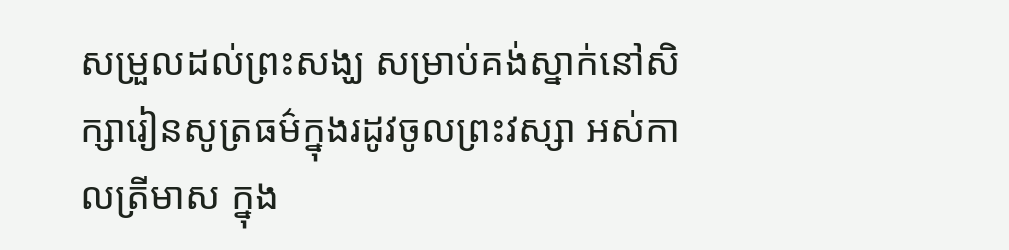សម្រួលដល់ព្រះសង្ឃ សម្រាប់គង់ស្នាក់នៅសិក្សារៀនសូត្រធម៌ក្នុងរដូវចូលព្រះវស្សា អស់កាលត្រីមាស ក្នុង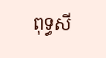ពុទ្ធសី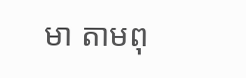មា តាមពុ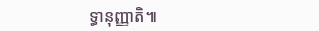ទ្ធានុញ្ញាតិ៕